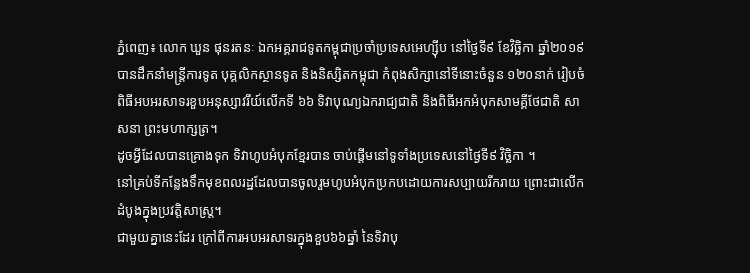ភ្នំពេញ៖ លោក ឃួន ផុនរតនៈ ឯកអគ្គរាជទូតកម្ពុជាប្រចាំប្រទេសអេហ្សុីប នៅថ្ងៃទី៩ ខែវិច្ឆិកា ឆ្នាំ២០១៩ បានដឹកនាំមន្ត្រីការទូត បុគ្គលិកស្ថានទូត និងនិស្សិតកម្ពុជា កំពុងសិក្សានៅទីនោះចំនួន ១២០នាក់ រៀបចំពិធីអបអរសាទរខួបអនុស្សាវរីយ៍លើកទី ៦៦ ទិវាបុណ្យឯករាជ្យជាតិ និងពិធីអកអំបុកសាមគ្គីថែជាតិ សាសនា ព្រះមហាក្សត្រ។
ដូចអ្វីដែលបានគ្រោងទុក ទិវាហូបអំបុកខ្មែរបាន ចាប់ផ្តើមនៅទូទាំងប្រទេសនៅថ្ងៃទី៩ វិច្ឆិកា ។
នៅគ្រប់ទីកន្លែងទឹកមុខពលរដ្ឋដែលបានចូលរួមហូបអំបុកប្រកបដោយការសប្បាយរីករាយ ព្រោះជាលើកដំបូងក្នុងប្រវត្តិសាស្ត្រ។
ជាមួយគ្នានេះដែរ ក្រៅពីការអបអរសាទរក្នុងខួប៦៦ឆ្នាំ នៃទិវាបុ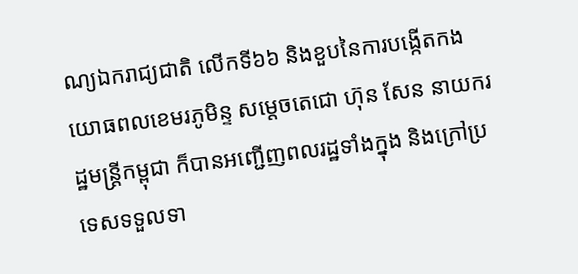ណ្យឯករាជ្យជាតិ លើកទី៦៦ និងខួបនៃការបង្កើតកងយោធពលខេមរភូមិន្ទ សម្តេចតេជោ ហ៊ុន សែន នាយករដ្ឋមន្រ្តីកម្ពុជា ក៏បានអញ្ជើញពលរដ្ឋទាំងក្នុង និងក្រៅប្រទេសទទួលទា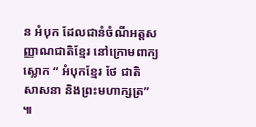ន អំបុក ដែលជានំចំណីអត្តសញ្ញាណជាតិខ្មែរ នៅក្រោមពាក្យស្លោក “ អំបុកខ្មែរ ថែ ជាតិ សាសនា និងព្រះមហាក្សត្រ” ៕